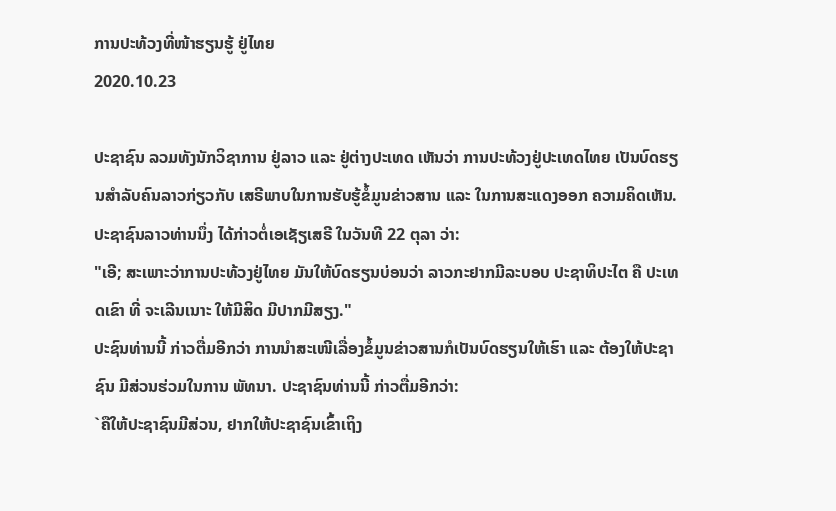ການປະທ້ວງທີ່ໜ້າຮຽນຮູ້ ຢູ່ໄທຍ
2020.10.23

ປະຊາຊົນ ລວມທັງນັກວິຊາການ ຢູ່ລາວ ແລະ ຢູ່ຕ່າງປະເທດ ເຫັນວ່າ ການປະທ້ວງຢູ່ປະເທດໄທຍ ເປັນບົດຮຽນສຳລັບຄົນລາວກ່ຽວກັບ ເສຣີພາບໃນການຮັບຮູ້ຂໍ້ມູນຂ່າວສານ ແລະ ໃນການສະແດງອອກ ຄວາມຄິດເຫັນ. ປະຊາຊົນລາວທ່ານນຶ່ງ ໄດ້ກ່າວຕໍ່ເອເຊັຽເສຣີ ໃນວັນທີ 22 ຕຸລາ ວ່າ:
"ເອີ; ສະເພາະວ່າການປະທ້ວງຢູ່ໄທຍ ມັນໃຫ້ບົດຮຽນບ່ອນວ່າ ລາວກະຢາກມີລະບອບ ປະຊາທິປະໄຕ ຄື ປະເທດເຂົາ ທີ່ ຈະເລີນເນາະ ໃຫ້ມີສິດ ມີປາກມີສຽງ."
ປະຊົນທ່ານນີ້ ກ່າວຕື່ມອີກວ່າ ການນຳສະເໜີເລື່ອງຂໍ້ມູນຂ່າວສານກໍເປັນບົດຮຽນໃຫ້ເຮົາ ແລະ ຕ້ອງໃຫ້ປະຊາຊົນ ມີສ່ວນຮ່ວມໃນການ ພັທນາ. ປະຊາຊົນທ່ານນີ້ ກ່າວຕື່ມອີກວ່າ:
`ຄືໃຫ້ປະຊາຊົນມີສ່ວນ, ຢາກໃຫ້ປະຊາຊົນເຂົ້າເຖິງ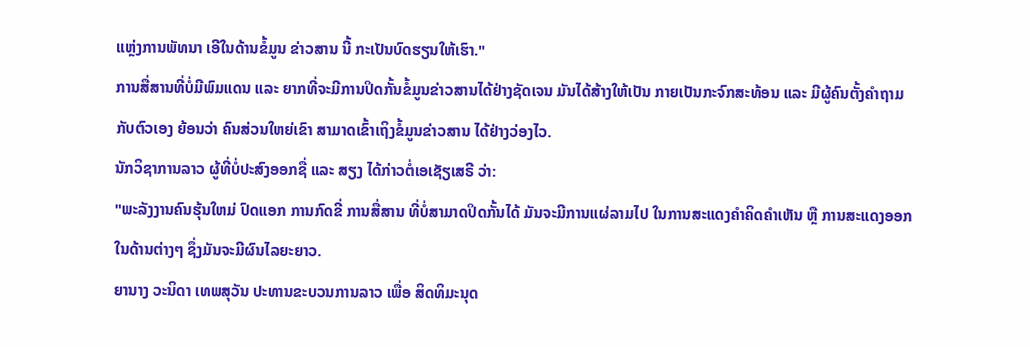ແຫຼ່ງການພັທນາ ເອີໃນດ້ານຂໍ້ມູນ ຂ່າວສານ ນີ້ ກະເປັນບົດຮຽນໃຫ້ເຮົາ."
ການສື່ສານທີ່ບໍ່ມີພົມແດນ ແລະ ຍາກທີ່ຈະມີການປິດກັ້ນຂໍ້ມູນຂ່າວສານໄດ້ຢ່າງຊັດເຈນ ມັນໄດ້ສ້າງໃຫ້ເປັນ ກາຍເປັນກະຈົກສະທ້ອນ ແລະ ມີຜູ້ຄົນຕັ້ງຄຳຖາມ ກັບຕົວເອງ ຍ້ອນວ່າ ຄົນສ່ວນໃຫຍ່ເຂົາ ສາມາດເຂົ້າເຖິງຂໍ້ມູນຂ່າວສານ ໄດ້ຢ່າງວ່ອງໄວ.
ນັກວິຊາການລາວ ຜູ້ທີ່ບໍ່ປະສົງອອກຊື່ ແລະ ສຽງ ໄດ້ກ່າວຕໍ່ເອເຊັຽເສຣີ ວ່າ:
"ພະລັງງານຄົນຮຸ້ນໃຫມ່ ປົດແອກ ການກົດຂີ່ ການສື່ສານ ທີ່ບໍ່ສາມາດປິດກັ້ນໄດ້ ມັນຈະມີການແຜ່ລາມໄປ ໃນການສະແດງຄຳຄິດຄຳເຫັນ ຫຼື ການສະແດງອອກ ໃນດ້ານຕ່າງໆ ຊຶ່ງມັນຈະມີຜົນໄລຍະຍາວ.
ຍານາງ ວະນິດາ ເທພສຸວັນ ປະທານຂະບວນການລາວ ເພື່ອ ສິດທິມະນຸດ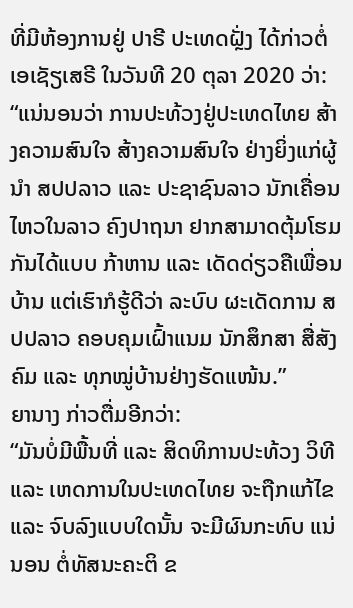ທີ່ມີຫ້ອງການຢູ່ ປາຣີ ປະເທດຝຼັ່ງ ໄດ້ກ່າວຕໍ່ເອເຊັຽເສຣີ ໃນວັນທີ 20 ຕຸລາ 2020 ວ່າ:
“ແນ່ນອນວ່າ ການປະທ້ວງຢູ່ປະເທດໄທຍ ສ້າງຄວາມສົນໃຈ ສ້າງຄວາມສົນໃຈ ຢ່າງຍິ່ງແກ່ຜູ້ນຳ ສປປລາວ ແລະ ປະຊາຊົນລາວ ນັກເຄື່ອນໄຫວໃນລາວ ຄົງປາຖນາ ຢາກສາມາດຕຸ້ມໂຮມກັນໄດ້ແບບ ກ້າຫານ ແລະ ເດັດດ່ຽວຄືເພື່ອນບ້ານ ແຕ່ເຮົາກໍຮູ້ດີວ່າ ລະບົບ ຜະເດັດການ ສປປລາວ ຄອບຄຸມເຝົ້າແນມ ນັກສຶກສາ ສື່ສັງຄົມ ແລະ ທຸກໝູ່ບ້ານຢ່າງຮັດແໜ້ນ.”
ຍານາງ ກ່າວຕື່ມອີກວ່າ:
“ມັນບໍ່ມີພື້ນທີ່ ແລະ ສິດທິການປະທ້ວງ ວິທີ ແລະ ເຫດການໃນປະເທດໄທຍ ຈະຖືກແກ້ໄຂ ແລະ ຈົບລົງແບບໃດນັ້ນ ຈະມີຜົນກະທົບ ແນ່ນອນ ຕໍ່ທັສນະຄະຕິ ຂ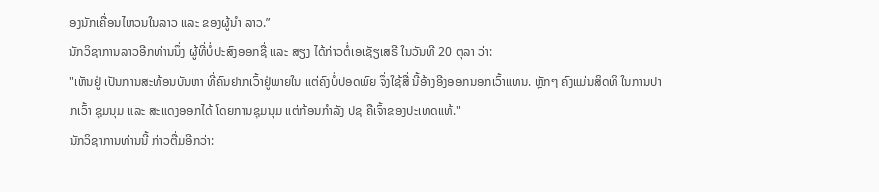ອງນັກເຄື່ອນໄຫວນໃນລາວ ແລະ ຂອງຜູ້ນຳ ລາວ.”
ນັກວິຊາການລາວອີກທ່ານນຶ່ງ ຜູ້ທີ່ບໍ່ປະສົງອອກຊື່ ແລະ ສຽງ ໄດ້ກ່າວຕໍ່ເອເຊັຽເສຣີ ໃນວັນທີ 20 ຕຸລາ ວ່າ:
"ເຫັນຢູ່ ເປັນການສະທ້ອນບັນຫາ ທີ່ຄົນຢາກເວົ້າຢູ່ພາຍໃນ ແຕ່ຄົງບໍ່ປອດພົຍ ຈຶ່ງໃຊ້ສື່ ນີ້ອ້າງອີງອອກນອກເວົ້າແທນ. ຫຼັກໆ ຄົງແມ່ນສິດທິ ໃນການປາກເວົ້າ ຊຸມນຸມ ແລະ ສະແດງອອກໄດ້ ໂດຍການຊຸມນຸມ ແຕ່ກ້ອນກຳລັງ ປຊ ຄືເຈົ້າຂອງປະເທດແທ້."
ນັກວິຊາການທ່ານນີ້ ກ່າວຕື່ມອີກວ່າ: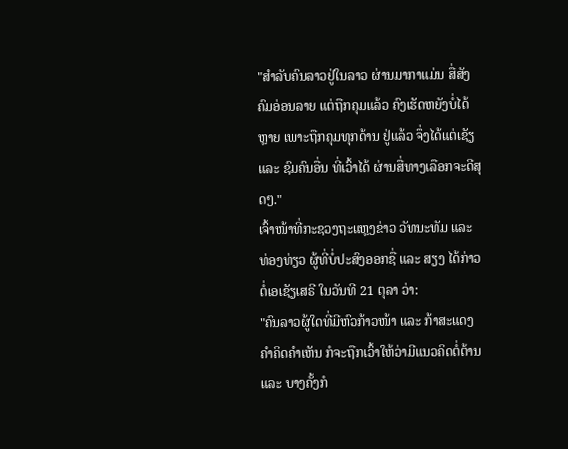"ສຳລັບຄົນລາວຢູ່ໃນລາວ ຜ່ານມາກາແມ່ນ ສື່ສັງຄົມອ່ອນລາຍ ແຕ່ຖືກຄຸມແລ້ວ ຄົງເຮັດຫຍັງບໍ່ໄດ້ຫຼາຍ ເພາະຖືກຄຸມທຸກດ້ານ ຢູ່ແລ້ວ ຈຶ່ງໄດ້ແຕ່ເຊັຽ ແລະ ຊົມຄົນອື່ນ ທີ່ເວົ້າໄດ້ ຜ່ານສື່ທາງເລືອກຈະດີສຸດໆ."
ເຈົ້າໜ້າທີ່ກະຊວງຖະແຫຼງຂ່າວ ວັທນະທັມ ແລະ ທ່ອງທ່ຽວ ຜູ້ທີ່ບໍ່ປະສົງອອກຊື່ ແລະ ສຽງ ໄດ້ກ່າວຕໍ່ເອເຊັຽເສຣີ ໃນວັນທີ 21 ຕຸລາ ວ່າ:
"ຄົນລາວຜູ້ໃດທີ່ມີຫົວກ້າວໜ້າ ແລະ ກ້າສະແດງ ຄຳຄິດຄຳເຫັນ ກໍຈະຖືກເວົ້າໃຫ້ວ່າມີແນວຄິດຕໍ່ຕ້ານ ແລະ ບາງຄັ້ງກໍ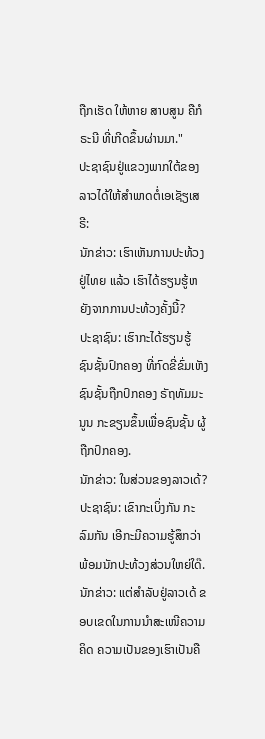ຖືກເຮັດ ໃຫ້ຫາຍ ສາບສູນ ຄືກໍຣະນີ ທີ່ເກີດຂຶ້ນຜ່ານມາ."
ປະຊາຊົນຢູ່ແຂວງພາກໃຕ້ຂອງລາວໄດ້ໃຫ້ສຳພາດຕໍ່ເອເຊັຽເສຣີ:
ນັກຂ່າວ: ເຮົາເຫັນການປະທ້ວງຢູ່ໄທຍ ແລ້ວ ເຮົາໄດ້ຮຽນຮູ້ຫຍັງຈາກການປະທ້ວງຄັ້ງນີ້?
ປະຊາຊົນ: ເຮົາກະໄດ້ຮຽນຮູ້ ຊົນຊັ້ນປົກຄອງ ທີ່ກົດຂີ່ຂົ່ມເຫັງ ຊົນຊັ້ນຖືກປົກຄອງ ຣັຖທັມມະນູນ ກະຂຽນຂຶ້ນເພື່ອຊົນຊັ້ນ ຜູ້ຖືກປົກຄອງ.
ນັກຂ່າວ: ໃນສ່ວນຂອງລາວເດ້?
ປະຊາຊົນ: ເຂົາກະເບິ່ງກັນ ກະລົມກັນ ເອີກະມີຄວາມຮູ້ສຶກວ່າ ພ້ອມນັກປະທ້ວງສ່ວນໃຫຍ່ໃດ໊.
ນັກຂ່າວ: ແຕ່ສຳລັບຢູ່ລາວເດ້ ຂອບເຂດໃນການນຳສະເໜີຄວາມຄິດ ຄວາມເປັນຂອງເຮົາເປັນຄື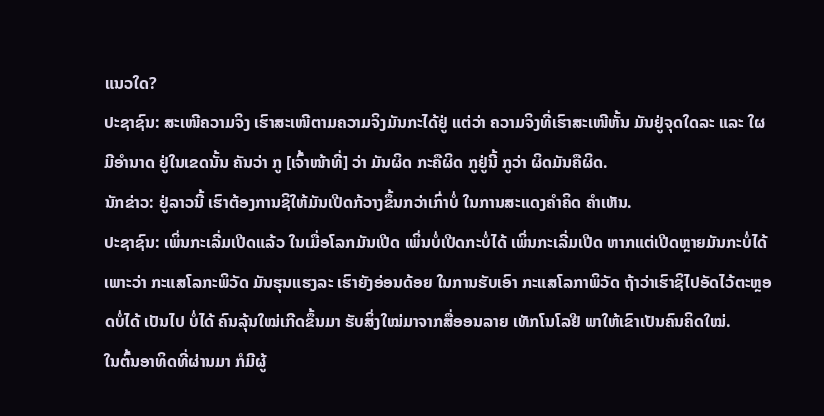ແນວໃດ?
ປະຊາຊົນ: ສະເໜີຄວາມຈິງ ເຮົາສະເໜີຕາມຄວາມຈິງມັນກະໄດ້ຢູ່ ແຕ່ວ່າ ຄວາມຈິງທີ່ເຮົາສະເໜີຫັ້ນ ມັນຢູ່ຈຸດໃດລະ ແລະ ໃຜມີອຳນາດ ຢູ່ໃນເຂດນັ້ນ ຄັນວ່າ ກູ [ເຈົ້າໜ້າທີ່] ວ່າ ມັນຜິດ ກະຄືຜິດ ກູຢູ່ນີ້ ກູວ່າ ຜິດມັນຄືຜິດ.
ນັກຂ່າວ: ຢູ່ລາວນີ້ ເຮົາຕ້ອງການຊິໃຫ້ມັນເປີດກ້ວາງຂຶ້ນກວ່າເກົ່າບໍ່ ໃນການສະແດງຄຳຄິດ ຄຳເຫັນ.
ປະຊາຊົນ: ເພິ່ນກະເລີ່ມເປີດແລ້ວ ໃນເມື່ອໂລກມັນເປີດ ເພິ່ນບໍ່ເປີດກະບໍ່ໄດ້ ເພິ່ນກະເລີ່ມເປີດ ຫາກແຕ່ເປີດຫຼາຍມັນກະບໍ່ໄດ້ ເພາະວ່າ ກະແສໂລກະພິວັດ ມັນຮຸນແຮງລະ ເຮົາຍັງອ່ອນດ້ອຍ ໃນການຮັບເອົາ ກະແສໂລກາພິວັດ ຖ້າວ່າເຮົາຊິໄປອັດໄວ້ຕະຫຼອດບໍ່ໄດ້ ເປັນໄປ ບໍ່ໄດ້ ຄົນລຸ້ນໃໝ່ເກີດຂຶ້ນມາ ຮັບສິ່ງໃໝ່ມາຈາກສື່ອອນລາຍ ເທັກໂນໂລຢີ ພາໃຫ້ເຂົາເປັນຄົນຄິດໃໝ່.
ໃນຕົ້ນອາທິດທີ່ຜ່ານມາ ກໍມີຜູ້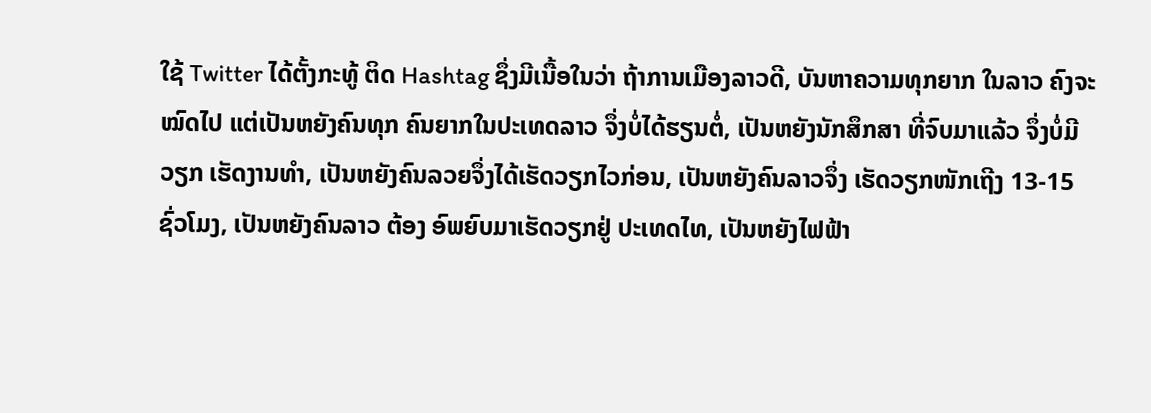ໃຊ້ Twitter ໄດ້ຕັ້ງກະທູ້ ຕິດ Hashtag ຊຶ່ງມີເນື້ອໃນວ່າ ຖ້າການເມືອງລາວດີ, ບັນຫາຄວາມທຸກຍາກ ໃນລາວ ຄົງຈະໝົດໄປ ແຕ່ເປັນຫຍັງຄົນທຸກ ຄົນຍາກໃນປະເທດລາວ ຈຶ່ງບໍ່ໄດ້ຮຽນຕໍ່, ເປັນຫຍັງນັກສຶກສາ ທີ່ຈົບມາແລ້ວ ຈຶ່ງບໍ່ມີວຽກ ເຮັດງານທຳ, ເປັນຫຍັງຄົນລວຍຈຶ່ງໄດ້ເຮັດວຽກໄວກ່ອນ, ເປັນຫຍັງຄົນລາວຈຶ່ງ ເຮັດວຽກໜັກເຖີງ 13-15 ຊົ່ວໂມງ, ເປັນຫຍັງຄົນລາວ ຕ້ອງ ອົພຍົບມາເຮັດວຽກຢູ່ ປະເທດໄທ, ເປັນຫຍັງໄຟຟ້າ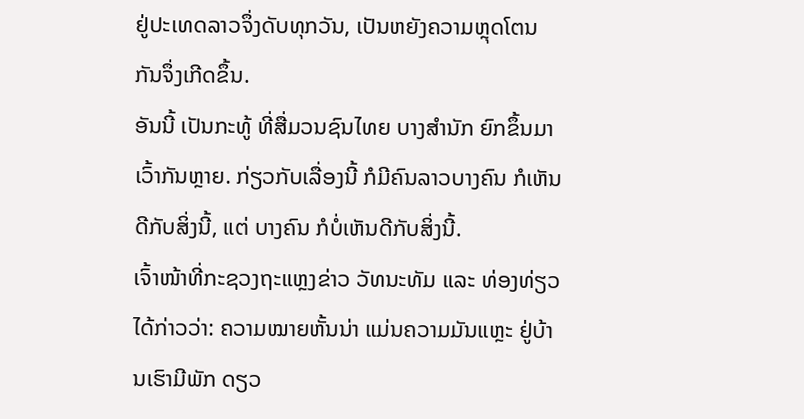ຢູ່ປະເທດລາວຈຶ່ງດັບທຸກວັນ, ເປັນຫຍັງຄວາມຫຼຸດໂຕນ ກັນຈຶ່ງເກີດຂຶ້ນ.
ອັນນີ້ ເປັນກະທູ້ ທີ່ສື່ມວນຊົນໄທຍ ບາງສຳນັກ ຍົກຂຶ້ນມາເວົ້າກັນຫຼາຍ. ກ່ຽວກັບເລື່ອງນີ້ ກໍມີຄົນລາວບາງຄົນ ກໍເຫັນດີກັບສິ່ງນີ້, ແຕ່ ບາງຄົນ ກໍບໍ່ເຫັນດີກັບສິ່ງນີ້.
ເຈົ້າໜ້າທີ່ກະຊວງຖະແຫຼງຂ່າວ ວັທນະທັມ ແລະ ທ່ອງທ່ຽວ ໄດ້ກ່າວວ່າ: ຄວາມໝາຍຫັ້ນນ່າ ແມ່ນຄວາມມັນແຫຼະ ຢູ່ບ້ານເຮົາມີພັກ ດຽວ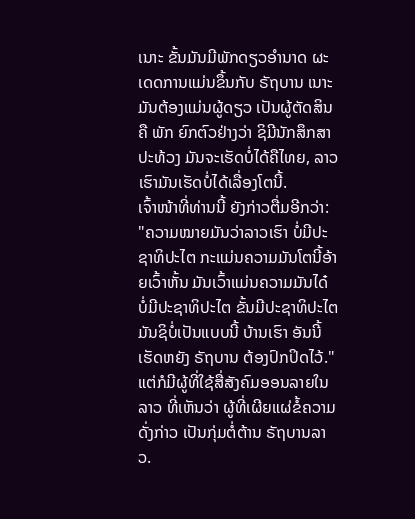ເນາະ ຂັ້ນມັນມີພັກດຽວອຳນາດ ຜະເດດການແມ່ນຂຶ້ນກັບ ຣັຖບານ ເນາະ ມັນຕ້ອງແມ່ນຜູ້ດຽວ ເປັນຜູ້ຕັດສິນຄື ພັກ ຍົກຕົວຢ່າງວ່າ ຊິມີນັກສຶກສາປະທ້ວງ ມັນຈະເຮັດບໍ່ໄດ້ຄືໄທຍ, ລາວ ເຮົາມັນເຮັດບໍ່ໄດ້ເລື່ອງໂຕນີ້.
ເຈົ້າໜ້າທີ່ທ່ານນີ້ ຍັງກ່າວຕື່ມອີກວ່າ:
"ຄວາມໝາຍມັນວ່າລາວເຮົາ ບໍ່ມີປະຊາທິປະໄຕ ກະແມ່ນຄວາມມັນໂຕນີ້ອ້າຍເວົ້າຫັ້ນ ມັນເວົ້າແມ່ນຄວາມມັນໄດ໋ ບໍ່ມີປະຊາທິປະໄຕ ຂັ້ນມີປະຊາທິປະໄຕ ມັນຊິບໍ່ເປັນແບບນີ້ ບ້ານເຮົາ ອັນນີ້ ເຮັດຫຍັງ ຣັຖບານ ຕ້ອງປົກປິດໄວ້."
ແຕ່ກໍມີຜູ້ທີ່ໃຊ້ສື່ສັງຄົມອອນລາຍໃນລາວ ທີ່ເຫັນວ່າ ຜູ້ທີ່ເຜີຍແຜ່ຂໍ້ຄວາມດັ່ງກ່າວ ເປັນກຸ່ມຕໍ່ຕ້ານ ຣັຖບານລາວ.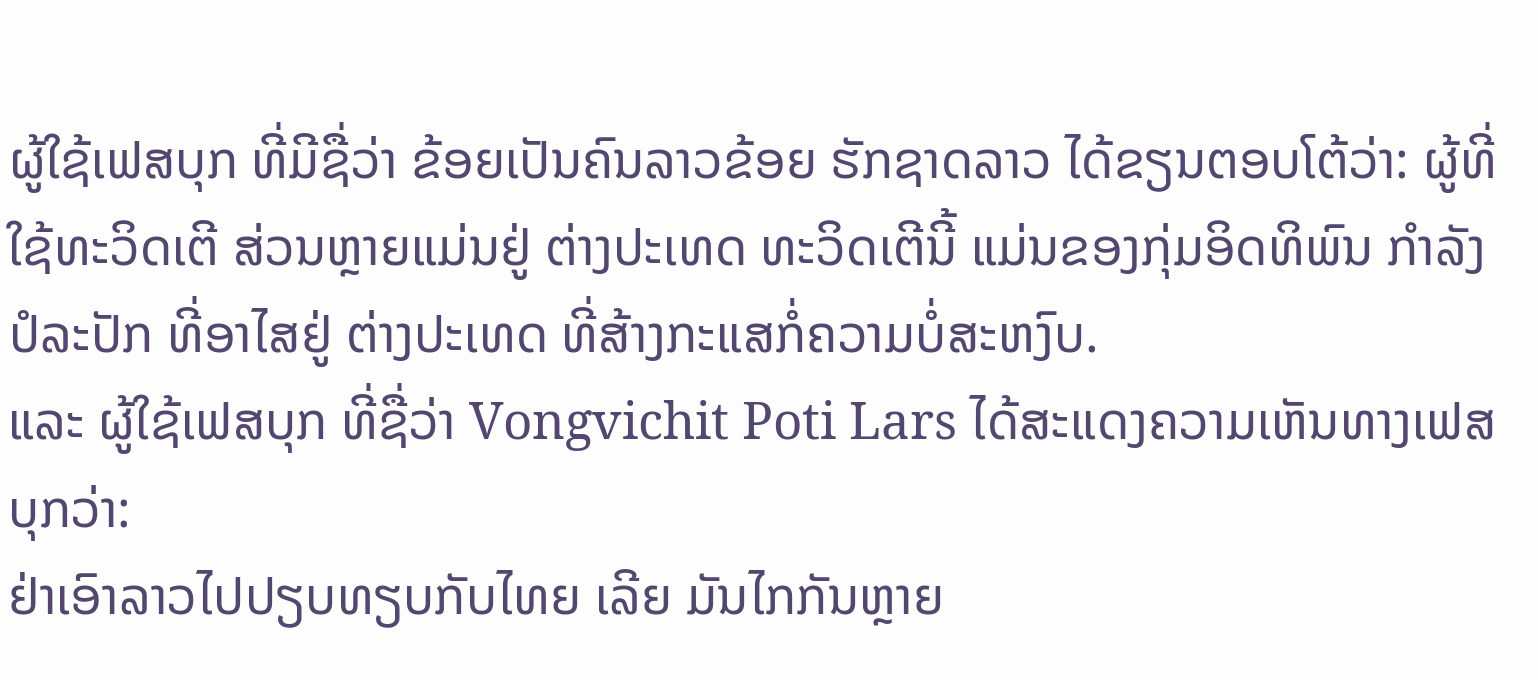ຜູ້ໃຊ້ເຟສບຸກ ທີ່ມີຊື່ວ່າ ຂ້ອຍເປັນຄົນລາວຂ້ອຍ ຮັກຊາດລາວ ໄດ້ຂຽນຕອບໂຕ້ວ່າ: ຜູ້ທີ່ໃຊ້ທະວິດເຕີ ສ່ວນຫຼາຍແມ່ນຢູ່ ຕ່າງປະເທດ ທະວິດເຕີນີ້ ແມ່ນຂອງກຸ່ມອິດທິພົນ ກຳລັງປໍລະປັກ ທີ່ອາໄສຢູ່ ຕ່າງປະເທດ ທີ່ສ້າງກະແສກໍ່ຄວາມບໍ່ສະຫງົບ.
ແລະ ຜູ້ໃຊ້ເຟສບຸກ ທີ່ຊື່ວ່າ Vongvichit Poti Lars ໄດ້ສະແດງຄວາມເຫັນທາງເຟສບຸກວ່າ:
ຢ່າເອົາລາວໄປປຽບທຽບກັບໄທຍ ເລີຍ ມັນໄກກັນຫຼາຍ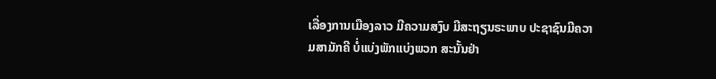ເລື່ອງການເມືອງລາວ ມີຄວາມສງົບ ມີສະຖຽນຣະພາບ ປະຊາຊົນມີຄວາມສາມັກຄີ ບໍ່ແບ່ງພັກແບ່ງພວກ ສະນັ້ນຢ່າ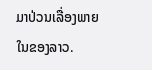ມາປ່ວນເລື່ອງພາຍໃນຂອງລາວ.